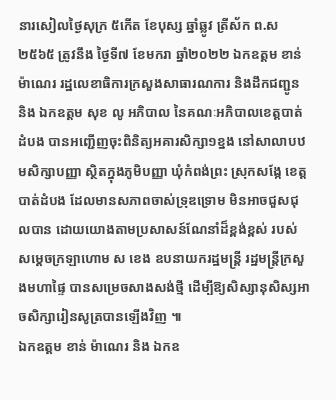នារសៀលថ្ងៃសុក្រ ៥កើត ខែបុស្ស ឆ្នាំឆ្លូវ ត្រីស័ក ព.ស ២៥៦៥ ត្រូវនឹង ថ្ងៃទី៧ ខែមករា ឆ្នាំ២០២២ ឯកឧត្តម ខាន់ ម៉ាណេរ រដ្ឋលេខាធិការក្រសួងសាធារណការ និងដឹកជញ្ជូន និង ឯកឧត្តម សុខ លូ អភិបាល នៃគណៈអភិបាលខេត្តបាត់ដំបង បានអញ្ជើញចុះពិនិត្យអគារសិក្សា១ខ្នង នៅសាលាបឋមសិក្សាបញ្ញា ស្ថិតក្នុងភូមិបញ្ញា ឃុំកំពង់ព្រះ ស្រុកសង្កែ ខេត្តបាត់ដំបង ដែលមានសភាពចាស់ទ្រុឌទ្រោម មិនអាចជួសជុលបាន ដោយយោងតាមប្រសាសន៍ណែនាំដ៏ខ្ពង់ខ្ពស់ របស់សម្តេចក្រឡាហោម ស ខេង ឧបនាយករដ្ឋមន្ត្រី រដ្ឋមន្រ្តីក្រសួងមហាផ្ទៃ បានសម្រេចសាងសង់ថ្មី ដើម្បីឱ្យសិស្សានុសិស្សអាចសិក្សារៀនសូត្របានឡើងវិញ ៕
ឯកឧត្តម ខាន់ ម៉ាណេរ និង ឯកឧ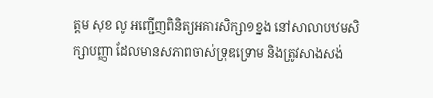ត្តម សុខ លូ អញ្ជើញពិនិត្យអគារសិក្សា១ខ្នង នៅសាលាបឋមសិក្សាបញ្ញា ដែលមានសភាពចាស់ទ្រុឌទ្រោម និងត្រូវសាងសង់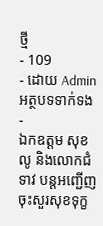ថ្មី
- 109
- ដោយ Admin
អត្ថបទទាក់ទង
-
ឯកឧត្តម សុខ លូ និងលោកជំទាវ បន្តអញ្ជើញចុះសួរសុខទុក្ខ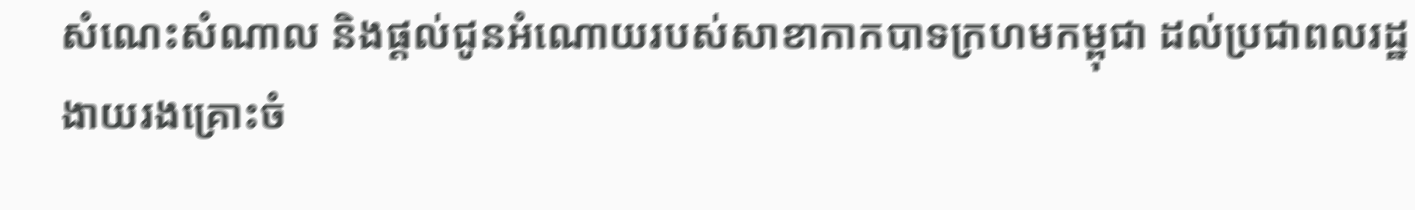សំណេះសំណាល និងផ្ដល់ជូនអំណោយរបស់សាខាកាកបាទក្រហមកម្ពុជា ដល់ប្រជាពលរដ្ឋងាយរងគ្រោះចំ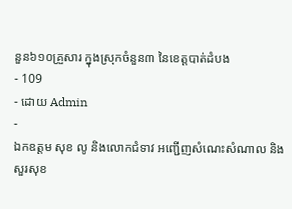នួន៦១០គ្រួសារ ក្នុងស្រុកចំនួន៣ នៃខេត្តបាត់ដំបង
- 109
- ដោយ Admin
-
ឯកឧត្តម សុខ លូ និងលោកជំទាវ អញ្ជើញសំណេះសំណាល និងសួរសុខ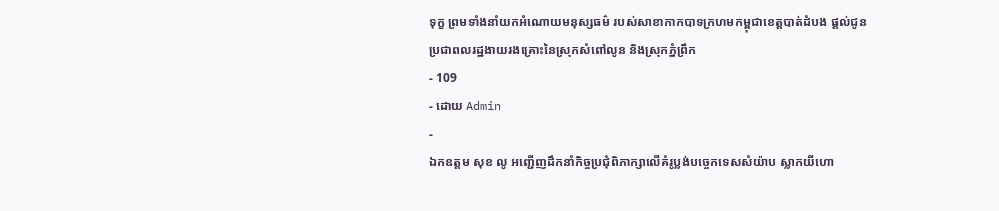ទុក្ខ ព្រមទាំងនាំយកអំណោយមនុស្សធម៌ របស់សាខាកាកបាទក្រហមកម្ពុជាខេត្តបាត់ដំបង ផ្តល់ជូនប្រជាពលរដ្ឋងាយរងគ្រោះនៃស្រុកសំពៅលូន និងស្រុកភ្នំព្រឹក
- 109
- ដោយ Admin
-
ឯកឧត្តម សុខ លូ អញ្ជើញដឹកនាំកិច្ចប្រជុំពិភាក្សាលើគំរូប្លង់បច្ចេកទេសសំយ៉ាប ស្លាកយីហោ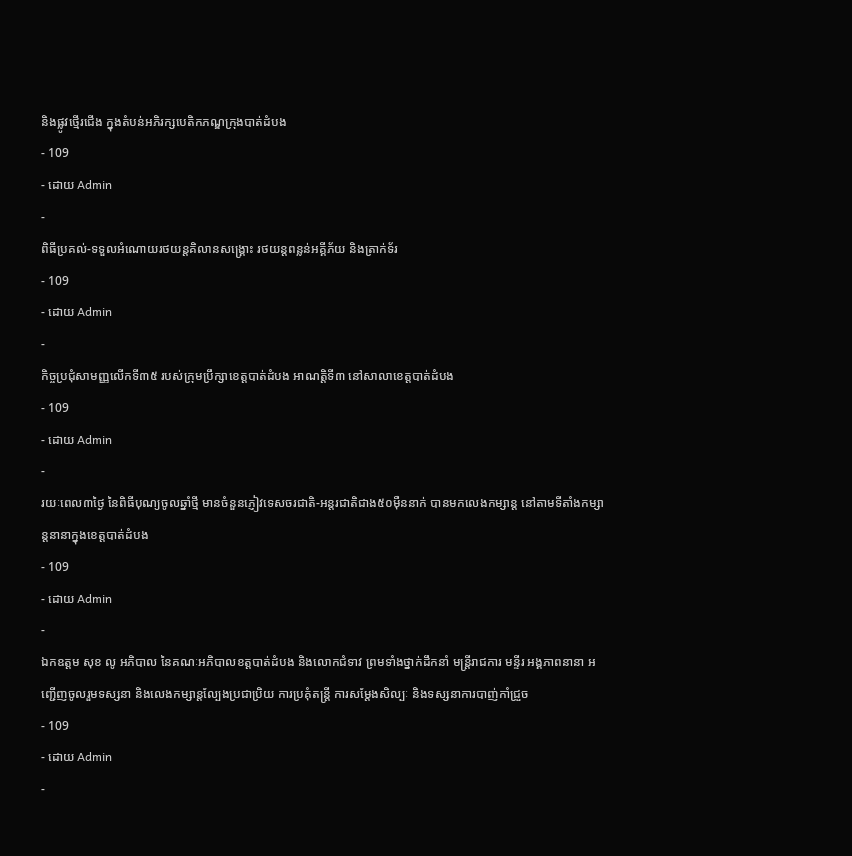និងផ្លូវថ្មើរជើង ក្នុងតំបន់អភិរក្សបេតិកភណ្ឌក្រុងបាត់ដំបង
- 109
- ដោយ Admin
-
ពិធីប្រគល់-ទទួលអំណោយរថយន្តគិលានសង្រ្គោះ រថយន្តពន្លន់អគ្គីភ័យ និងត្រាក់ទ័រ
- 109
- ដោយ Admin
-
កិច្ចប្រជុំសាមញ្ញលើកទី៣៥ របស់ក្រុមប្រឹក្សាខេត្តបាត់ដំបង អាណត្តិទី៣ នៅសាលាខេត្តបាត់ដំបង
- 109
- ដោយ Admin
-
រយៈពេល៣ថ្ងៃ នៃពិធីបុណ្យចូលឆ្នាំថ្មី មានចំនួនភ្ញៀវទេសចរជាតិ-អន្តរជាតិជាង៥០ម៉ឺននាក់ បានមកលេងកម្សាន្ត នៅតាមទីតាំងកម្សាន្តនានាក្នុងខេត្តបាត់ដំបង
- 109
- ដោយ Admin
-
ឯកឧត្តម សុខ លូ អភិបាល នៃគណៈអភិបាលខត្តបាត់ដំបង និងលោកជំទាវ ព្រមទាំងថ្នាក់ដឹកនាំ មន្ត្រីរាជការ មន្ទីរ អង្គភាពនានា អញ្ជើញចូលរួមទស្សនា និងលេងកម្សាន្តល្បែងប្រជាប្រិយ ការប្រគុំតន្ត្រី ការសម្តែងសិល្បៈ និងទស្សនាការបាញ់កាំជ្រួច
- 109
- ដោយ Admin
-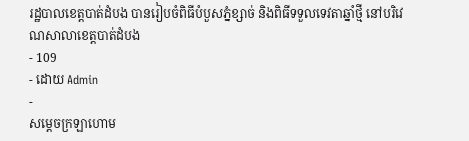រដ្ឋបាលខេត្តបាត់ដំបង បានរៀបចំពិធីបំបួសភ្នំខ្សាច់ និងពិធីទទួលទេវតាឆ្នាំថ្មី នៅបរិវេណសាលាខេត្តបាត់ដំបង
- 109
- ដោយ Admin
-
សម្ដេចក្រឡាហោម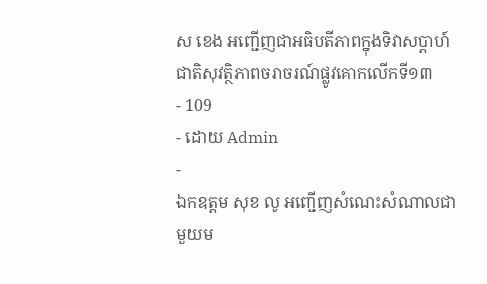ស ខេង អញ្ជើញជាអធិបតីភាពក្នុងទិវាសប្ដាហ៍ជាតិសុវត្ថិភាពចរាចរណ៍ផ្លូវគោកលើកទី១៣
- 109
- ដោយ Admin
-
ឯកឧត្តម សុខ លូ អញ្ជើញសំណេះសំណាលជាមួយម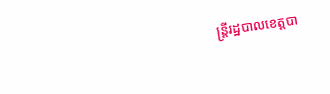ន្រ្ដីរដ្ឋបាលខេត្តបា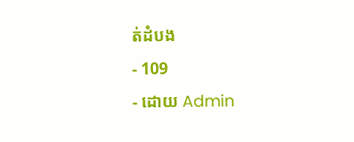ត់ដំបង
- 109
- ដោយ Admin